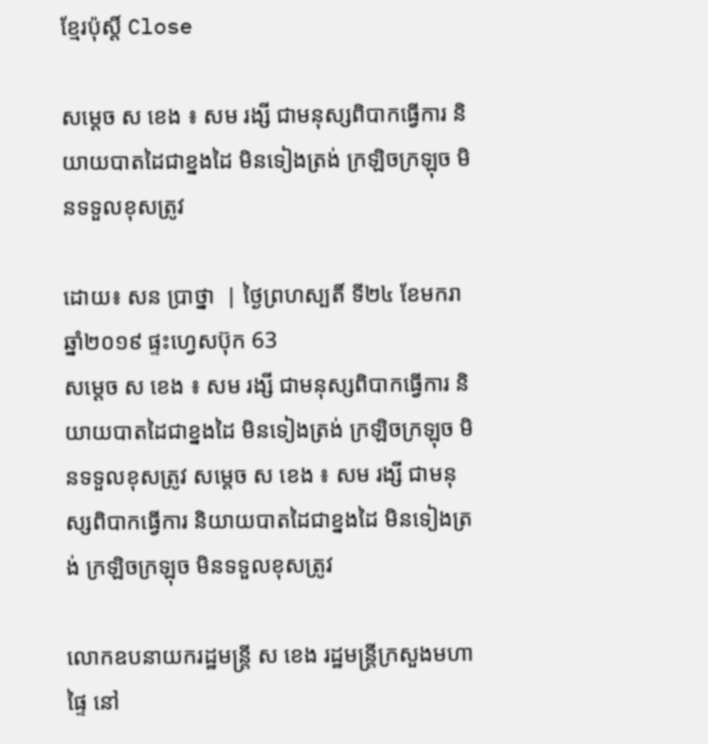ខ្មែរប៉ុស្ដិ៍ Close

សម្ដេច ស ខេង ៖ សម រង្សី ជាមនុស្សពិបាកធ្វើការ និយាយបាតដៃជាខ្នងដៃ មិនទៀងត្រង់ ក្រឡិចក្រឡុច មិនទទួលខុសត្រូវ

ដោយ៖ សន ប្រាថ្នា  | ថ្ងៃព្រហស្បតិ៍ ទី២៤ ខែមករា ឆ្នាំ២០១៩ ផ្ទះហ្វេសប៊ុក 63
សម្ដេច ស ខេង ៖ សម រង្សី ជាមនុស្សពិបាកធ្វើការ និយាយបាតដៃជាខ្នងដៃ មិនទៀងត្រង់ ក្រឡិចក្រឡុច មិនទទួលខុសត្រូវ សម្ដេច ស ខេង ៖ សម រង្សី ជាមនុស្សពិបាកធ្វើការ និយាយបាតដៃជាខ្នងដៃ មិនទៀងត្រង់ ក្រឡិចក្រឡុច មិនទទួលខុសត្រូវ

លោកឧបនាយករដ្ឋមន្ត្រី ស ខេង រដ្ឋមន្ត្រីក្រសួងមហាផ្ទៃ នៅ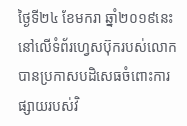ថ្ងៃទី២៤ ខែមករា ឆ្នាំ២០១៩នេះ នៅលើទំព័រហ្វេសប៊ុករបស់លោក បានប្រកាសបដិសេធចំពោះការផ្សាយរបស់វិ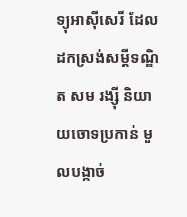ទ្យុអាស៊ីសេរី ដែលដកស្រង់សម្តីទណ្ឌិត សម រង្ស៊ី និយាយចោទប្រកាន់ មួលបង្កាច់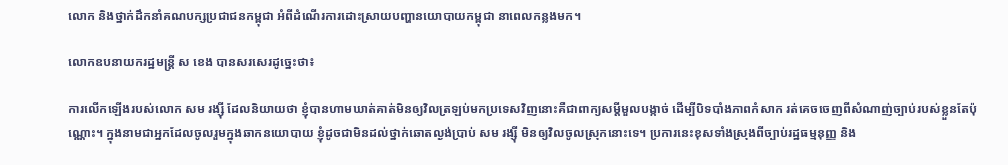លោក និងថ្នាក់ដឹកនាំគណបក្សប្រជាជនកម្ពុជា អំពីដំណើរការដោះស្រាយបញ្ហានយោបាយកម្ពុជា នាពេលកន្លងមក។

លោកឧបនាយករដ្ឋមន្ត្រី ស ខេង បានសរសេរដូច្នេះថា៖

ការលើកឡើងរបស់លោក សម រង្ស៊ី ដែលនិយាយថា ខ្ញុំបានហាមឃាត់គាត់មិនឲ្យវិលត្រឡប់មកប្រទេសវិញនោះគឺជាពាក្យសម្តីមួលបង្កាច់ ដើម្បីបិទបាំងភាពកំសាក រត់គេចចេញពីសំណាញ់ច្បាប់របស់ខ្លួនតែប៉ុណ្ណោះ។ ក្នុងនាមជាអ្នកដែលចូលរួមក្នុងឆាកនយោបាយ ខ្ញុំដូចជាមិនដល់ថ្នាក់ឆោតល្ងង់ប្រាប់ សម រង្ស៊ី មិនឲ្យវិលចូលស្រុកនោះទេ។ ប្រការនេះខុសទាំងស្រុងពីច្បាប់រដ្ឋធម្មនុញ្ញ និង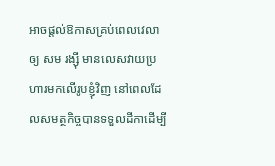អាចផ្តល់ឱកាសគ្រប់ពេលវេលាឲ្យ សម រង្ស៊ី មានលេសវាយប្រហារមកលើរូបខ្ញុំវិញ នៅពេលដែលសមត្ថកិច្ចបានទទួលដីកាដើម្បី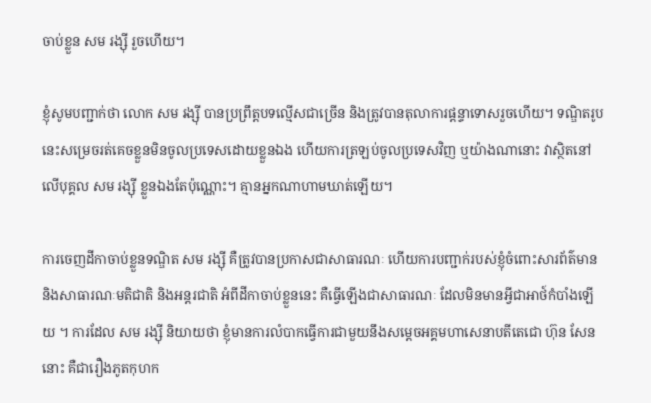ចាប់ខ្លួន សម រង្ស៊ី រួចហើយ។

ខ្ញុំសូមបញ្ជាក់ថា លោក សម រង្ស៊ី បានប្រព្រឹត្តបទល្មើសជាច្រើន និងត្រូវបានតុលាការផ្តន្ទាទោសរួចហើយ។ ទណ្ឌិតរូបនេះសម្រេចរត់គេចខ្លួនមិនចូលប្រទេសដោយខ្លួនឯង ហើយការត្រឡប់ចូលប្រទេសវិញ ឬយ៉ាងណានោះ វាស្ថិតនៅលើបុគ្គល សម រង្ស៊ី ខ្លួនឯងតែប៉ុណ្ណោះ។ គ្មានអ្នកណាហាមឃាត់ឡើយ។

ការចេញដីកាចាប់ខ្លួនទណ្ឌិត សម រង្ស៊ី គឺត្រូវបានប្រកាសជាសាធារណៈ ហើយការបញ្ជាក់របស់ខ្ញុំចំពោះសារព័ត៌មាន និងសាធារណៈមតិជាតិ និងអន្តរជាតិ អំពីដីកាចាប់ខ្លួននេះ គឺធ្វើឡើងជាសាធារណៈ ដែលមិនមានអ្វីជាអាថ៍កំបាំងឡើយ ។ ការដែល សម រង្ស៊ី និយាយថា ខ្ញុំមានការលំបាកធ្វើការជាមួយនឹងសម្តេចអគ្គមហាសេនាបតីតេជោ ហ៊ុន សែន នោះ គឺជារឿងភូតកុហក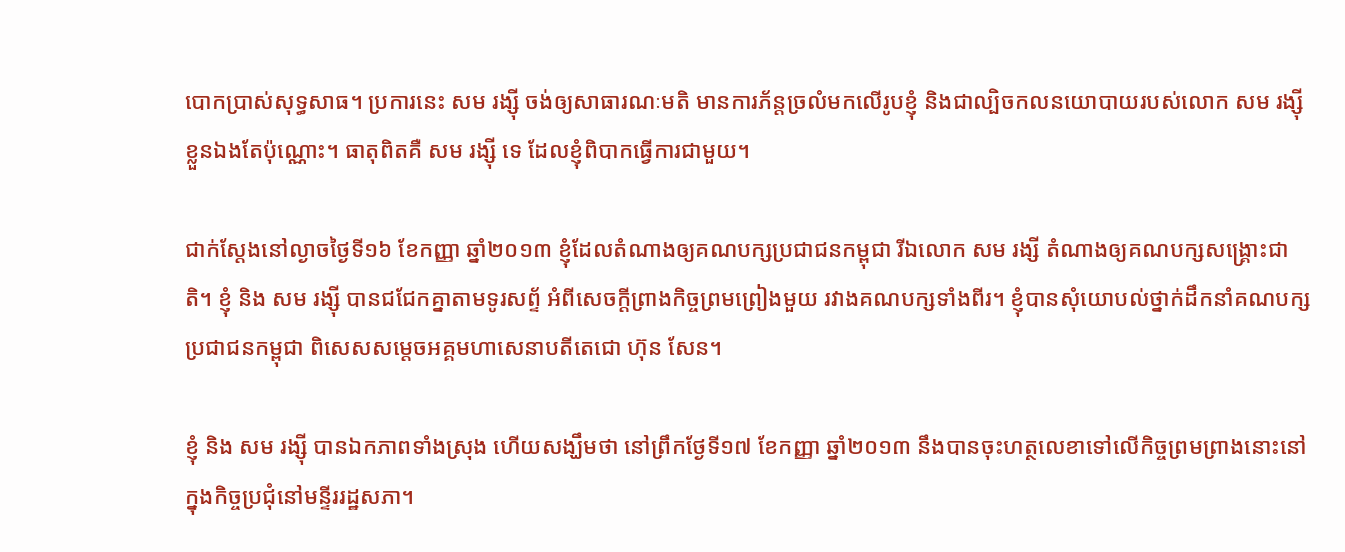បោកប្រាស់សុទ្ធសាធ។ ប្រការនេះ សម រង្ស៊ី ចង់ឲ្យសាធារណៈមតិ មានការភ័ន្តច្រលំមកលើរូបខ្ញុំ និងជាល្បិចកលនយោបាយរបស់លោក សម រង្ស៊ី ខ្លួនឯងតែប៉ុណ្ណោះ។ ធាតុពិតគឺ សម រង្ស៊ី ទេ ដែលខ្ញុំពិបាកធ្វើការជាមួយ។

ជាក់ស្តែងនៅល្ងាចថ្ងៃទី១៦ ខែកញ្ញា ឆ្នាំ២០១៣ ខ្ញុំដែលតំណាងឲ្យគណបក្សប្រជាជនកម្ពុជា រីឯលោក សម រង្សី តំណាងឲ្យគណបក្សសង្គ្រោះជាតិ។ ខ្ញុំ និង សម រង្ស៊ី បានជជែកគ្នាតាមទូរសព្ទ័ អំពីសេចក្តីព្រាងកិច្ចព្រមព្រៀងមួយ រវាងគណបក្សទាំងពីរ។ ខ្ញុំបានសុំយោបល់ថ្នាក់ដឹកនាំគណបក្សប្រជាជនកម្ពុជា ពិសេសសម្តេចអគ្គមហាសេនាបតីតេជោ ហ៊ុន សែន។

ខ្ញុំ និង សម រង្ស៊ី បានឯកភាពទាំងស្រុង ហើយសង្ឃឹមថា នៅព្រឹកថ្ងែទី១៧ ខែកញ្ញា ឆ្នាំ២០១៣ នឹងបានចុះហត្ថលេខាទៅលើកិច្ចព្រមព្រាងនោះនៅក្នុងកិច្ចប្រជុំនៅមន្ទីររដ្ឋសភា។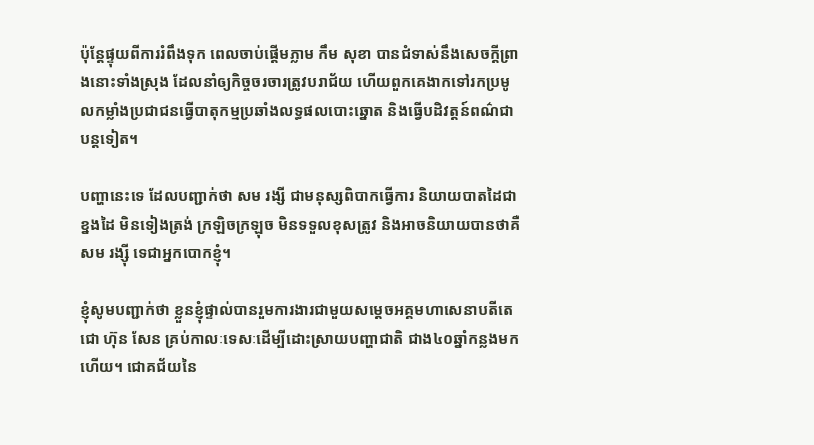ប៉ុន្តែផ្ទុយពីការរំពឹងទុក ពេលចាប់ផ្តើមភ្លាម កឹម សុខា បានជំទាស់នឹងសេចក្តីព្រាងនោះទាំងស្រុង ដែលនាំឲ្យកិច្ចចរចារត្រូវបរាជ័យ ហើយពួកគេងាកទៅរកប្រមូលកម្លាំងប្រជាជនធ្វើបាតុកម្មប្រឆាំងលទ្ធផលបោះឆ្នោត និងធ្វើបដិវត្តន៍ពណ៌ជាបន្តទៀត។

បញ្ហានេះទេ ដែលបញ្ជាក់ថា សម រង្សី ជាមនុស្សពិបាកធ្វើការ និយាយបាតដៃជាខ្នងដៃ មិនទៀងត្រង់ ក្រឡិចក្រឡុច មិនទទួលខុសត្រូវ និងអាចនិយាយបានថាគឺ សម រង្ស៊ី ទេជាអ្នកបោកខ្ញុំ។

ខ្ញុំសូមបញ្ជាក់ថា ខ្លួនខ្ញុំផ្ទាល់បានរួមការងារជាមួយសម្តេចអគ្គមហាសេនាបតីតេជោ ហ៊ុន សែន គ្រប់កាលៈទេសៈដើម្បីដោះស្រាយបញ្ហាជាតិ ជាង៤០ឆ្នាំកន្លងមកហើយ។ ជោគជ័យនៃ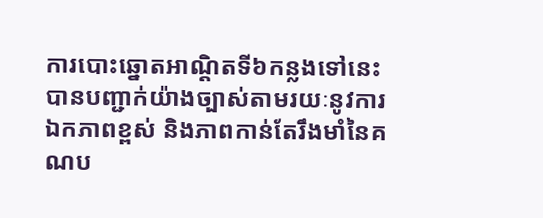ការបោះឆ្នោតអាណ្តិតទី៦កន្លងទៅនេះ បានបញ្ជាក់យ៉ាងច្បាស់តាមរយៈនូវការឯកភាពខ្ពស់ និងភាពកាន់តែរឹងមាំនៃគណប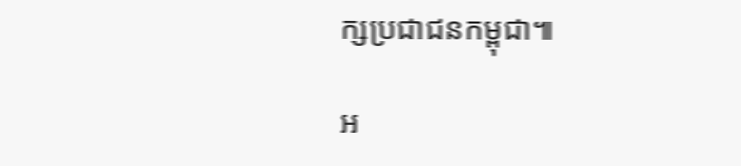ក្សប្រជាជនកម្ពុជា៕

អ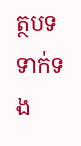ត្ថបទទាក់ទង